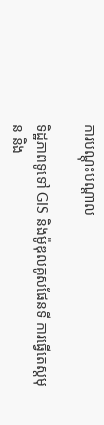ការបណ្តុះបណ្តាល

ទិដ្ឋភាពទូទៅ GIS និងម៉ូឌុលគូសផែនទី ការធ្វើតេស្តមុន និង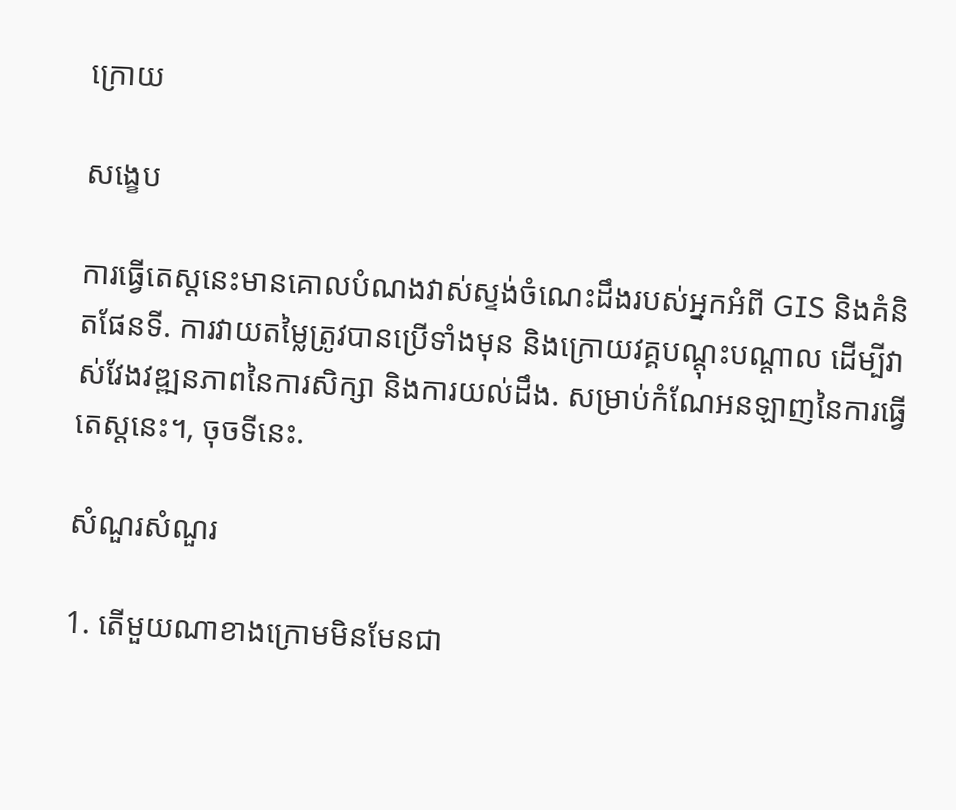ក្រោយ

សង្ខេប

ការធ្វើតេស្តនេះមានគោលបំណងវាស់ស្ទង់ចំណេះដឹងរបស់អ្នកអំពី GIS និងគំនិតផែនទី. ការវាយតម្លៃត្រូវបានប្រើទាំងមុន និងក្រោយវគ្គបណ្តុះបណ្តាល ដើម្បីវាស់វែងវឌ្ឍនភាពនៃការសិក្សា និងការយល់ដឹង. សម្រាប់កំណែអនឡាញនៃការធ្វើតេស្តនេះ។, ចុចទីនេះ.

សំណួរសំណួរ

1. តើមួយណាខាងក្រោមមិនមែនជា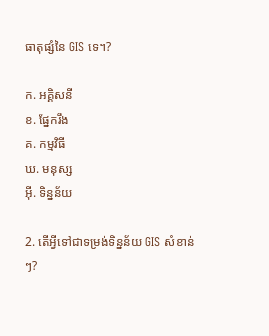ធាតុផ្សំនៃ GIS ទេ។?

ក. អគ្គិសនី
ខ. ផ្នែករឹង
គ. កម្មវិធី
ឃ. មនុស្ស
អ៊ី. ទិន្នន័យ

2. តើអ្វីទៅជាទម្រង់ទិន្នន័យ GIS សំខាន់ៗ?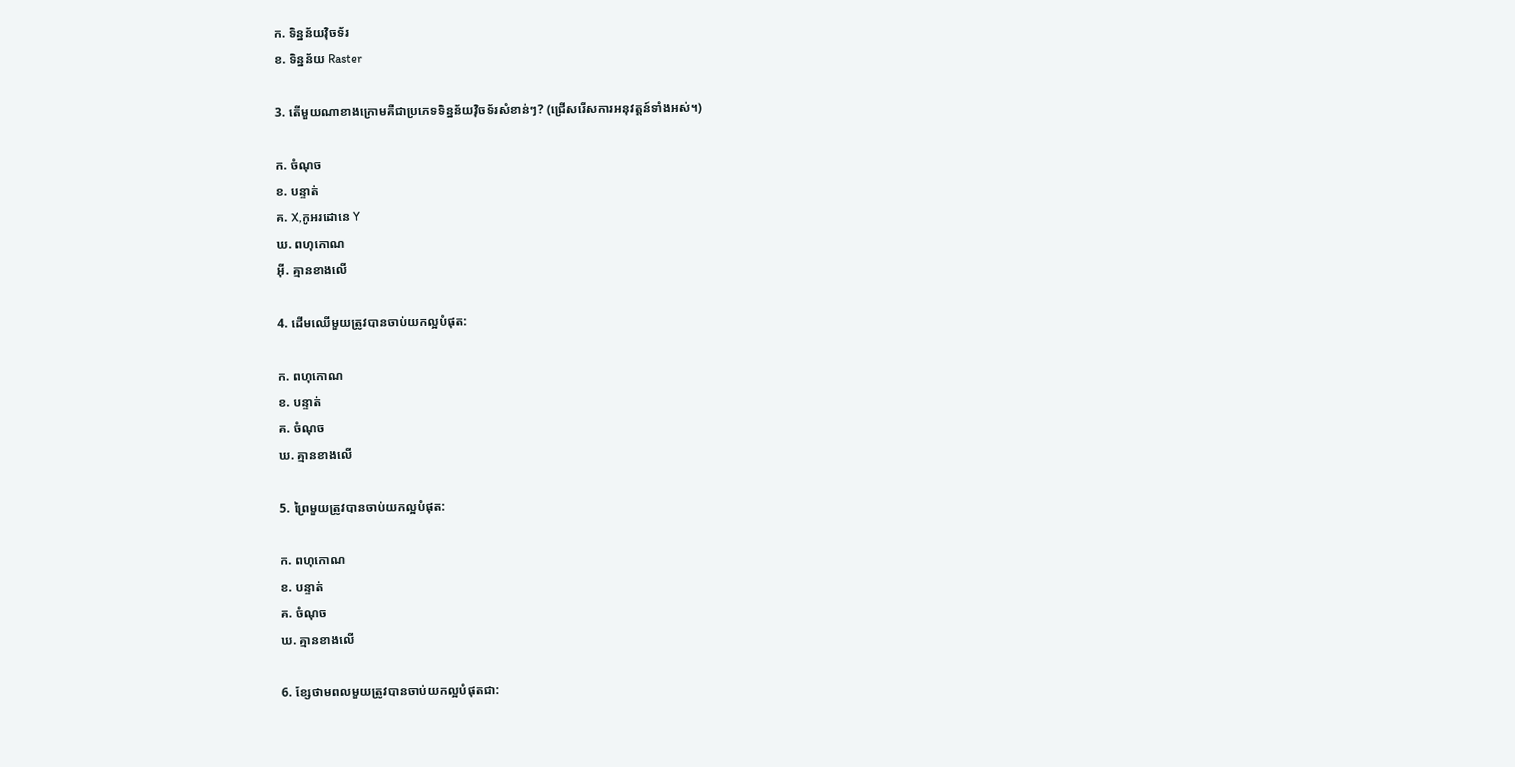ក. ទិន្នន័យវ៉ិចទ័រ
ខ. ទិន្នន័យ Raster

3. តើមួយណាខាងក្រោមគឺជាប្រភេទទិន្នន័យវ៉ិចទ័រសំខាន់ៗ? (ជ្រើសរើសការអនុវត្តន៍ទាំងអស់។)

ក. ចំណុច
ខ. បន្ទាត់
គ. X,កូអរដោនេ Y
ឃ. ពហុកោណ
អ៊ី. គ្មានខាងលើ

4. ដើមឈើមួយត្រូវបានចាប់យកល្អបំផុត:

ក. ពហុកោណ
ខ. បន្ទាត់
គ. ចំណុច
ឃ. គ្មានខាងលើ

5. ព្រៃមួយត្រូវបានចាប់យកល្អបំផុត:

ក. ពហុកោណ
ខ. បន្ទាត់
គ. ចំណុច
ឃ. គ្មានខាងលើ

6. ខ្សែថាមពលមួយត្រូវបានចាប់យកល្អបំផុតជា: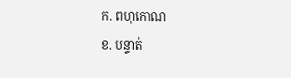ក. ពហុកោណ
ខ. បន្ទាត់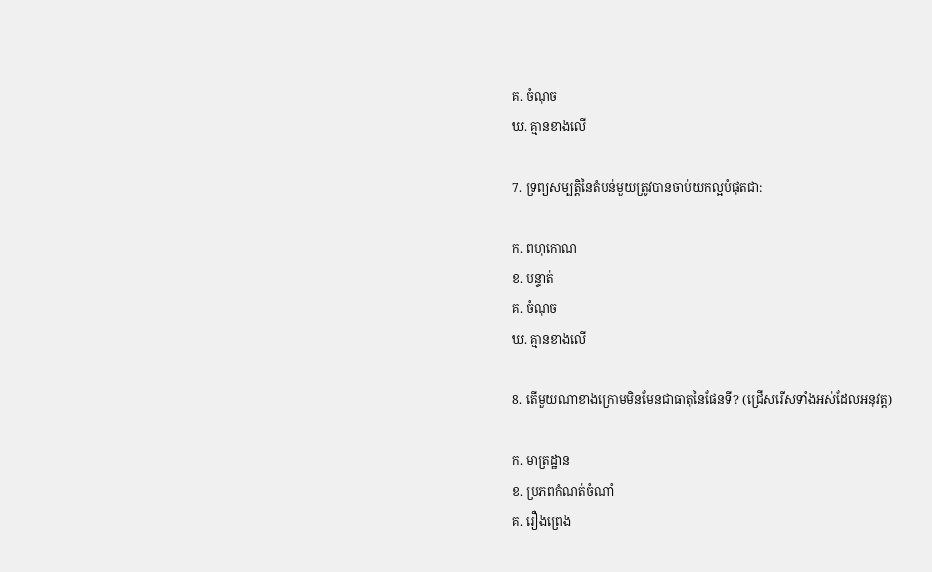គ. ចំណុច
ឃ. គ្មានខាងលើ

7. ទ្រព្យសម្បត្តិនៃតំបន់មួយត្រូវបានចាប់យកល្អបំផុតជា:

ក. ពហុកោណ
ខ. បន្ទាត់
គ. ចំណុច
ឃ. គ្មានខាងលើ

8. តើមួយណាខាងក្រោមមិនមែនជាធាតុនៃផែនទី? (ជ្រើសរើសទាំងអស់ដែលអនុវត្ត)

ក. មាត្រដ្ឋាន
ខ. ប្រភពកំណត់ចំណាំ
គ. រឿងព្រេង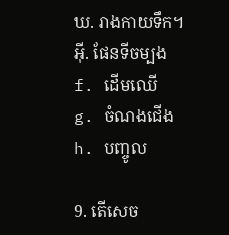ឃ. រាងកាយទឹក។
អ៊ី. ផែនទីចម្បង
f. ដើមឈើ
g. ចំណងជើង
h. បញ្ចូល

9. តើសេច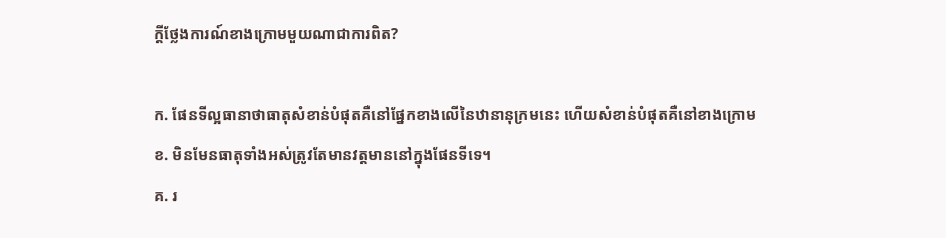ក្តីថ្លែងការណ៍ខាងក្រោមមួយណាជាការពិត?

ក. ផែនទីល្អធានាថាធាតុសំខាន់បំផុតគឺនៅផ្នែកខាងលើនៃឋានានុក្រមនេះ ហើយសំខាន់បំផុតគឺនៅខាងក្រោម
ខ. មិនមែនធាតុទាំងអស់ត្រូវតែមានវត្តមាននៅក្នុងផែនទីទេ។
គ. រ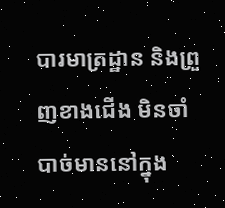បារមាត្រដ្ឋាន និងព្រួញខាងជើង មិនចាំបាច់មាននៅក្នុង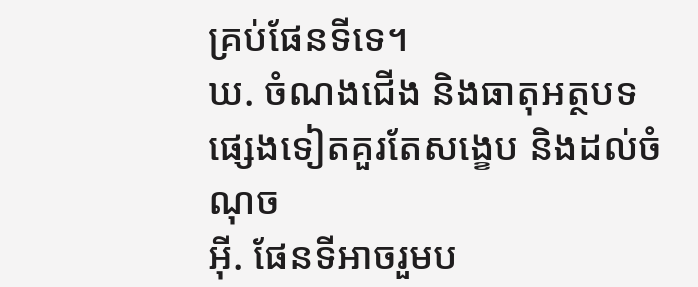គ្រប់ផែនទីទេ។
ឃ. ចំណងជើង និងធាតុអត្ថបទផ្សេងទៀតគួរតែសង្ខេប និងដល់ចំណុច
អ៊ី. ផែនទីអាចរួមប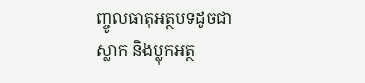ញ្ចូលធាតុអត្ថបទដូចជាស្លាក និងប្លុកអត្ថ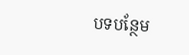បទបន្ថែម